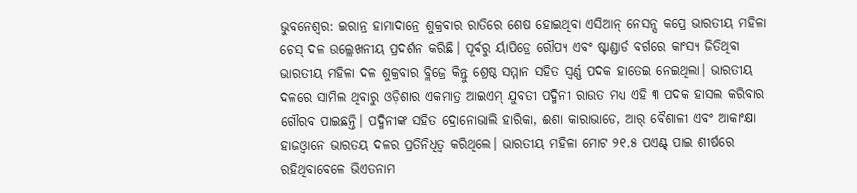ଭୁବନେଶ୍ୱର: ଇରାନ୍ର ହାମାଦାନ୍ରେ ଶୁକ୍ରବାର ରାତିରେ ଶେଷ ହୋଇଥିବା ଏସିଆନ୍ ନେସନ୍ସ କପ୍ରେ ଭାରତୀୟ ମହିଳା ଚେସ୍ ଦଳ ଉଲ୍ଲେଖନୀୟ ପ୍ରଦର୍ଶନ କରିଛି। ପୂର୍ବରୁ ର୍ୟାପିଡ୍ରେ ରୌପ୍ୟ ଏବଂ ଷ୍ଟାଣ୍ଡାର୍ଡ ବର୍ଗରେ କାଂସ୍ୟ ଜିତିଥିବା ଭାରତୀୟ ମହିଳା ଦଳ ଶୁକ୍ରବାର ବ୍ଲିଜ୍ରେ କିନ୍ତୁ ଶ୍ରେଷ୍ଠ ସମ୍ମାନ ସହିତ ସ୍ୱର୍ଣ୍ଣ ପଦକ ହାତେଇ ନେଇଥିଲା। ଭାରତୀୟ ଦଳରେ ସାମିଲ ଥିବାରୁ ଓଡ଼ିଶାର ଏକମାତ୍ର ଆଇଏମ୍ ଯୁବତୀ ପଦ୍ମିନୀ ରାଉତ ମଧ୍ୟ ଏହି ୩ ପଦକ ହାସଲ କରିବାର ଗୌରବ ପାଇଛନ୍ତି। ପଦ୍ମିନୀଙ୍କ ସହିତ ଦ୍ରୋନୋଭାଲି ହାରିକା, ଈଶା କାରାଭାଡେ, ଆର୍ ବୈଶାଳୀ ଏବଂ ଆକାଂକ୍ଷା ହାଜଓ୍ଵାନେ ଭାରତୟ ଦଳର ପ୍ରତିନିଧିତ୍ୱ କରିଥିଲେ। ଭାରତୀୟ ମହିଳା ମୋଟ ୨୧.୫ ପଏଣ୍ଟ୍ ପାଇ ଶୀର୍ଷରେ ରହିଥିବାବେଳେ ଭିଏତନାମ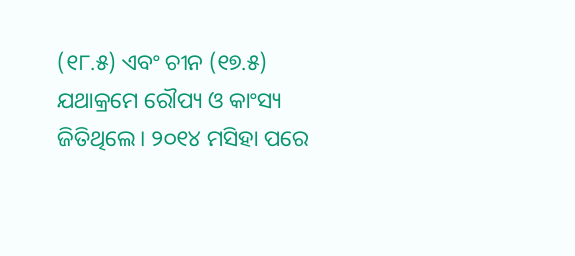(୧୮.୫) ଏବଂ ଚୀନ (୧୭.୫) ଯଥାକ୍ରମେ ରୌପ୍ୟ ଓ କାଂସ୍ୟ ଜିତିଥିଲେ। ୨୦୧୪ ମସିହା ପରେ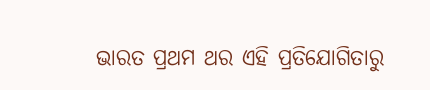ଭାରତ ପ୍ରଥମ ଥର ଏହି ପ୍ରତିଯୋଗିତାରୁ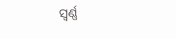ସ୍ୱର୍ଣ୍ଣ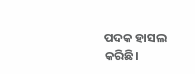ପଦକ ହାସଲ କରିଛି।